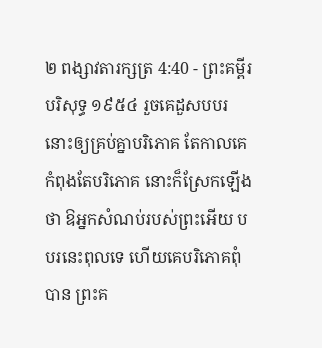២ ពង្សាវតារក្សត្រ 4:40 - ព្រះគម្ពីរបរិសុទ្ធ ១៩៥៤ រួចគេដួសបបរនោះឲ្យគ្រប់គ្នាបរិភោគ តែកាលគេកំពុងតែបរិភោគ នោះក៏ស្រែកឡើងថា ឱអ្នកសំណប់របស់ព្រះអើយ បបរនេះពុលទេ ហើយគេបរិភោគពុំបាន ព្រះគ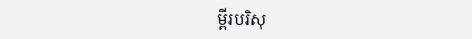ម្ពីរបរិសុ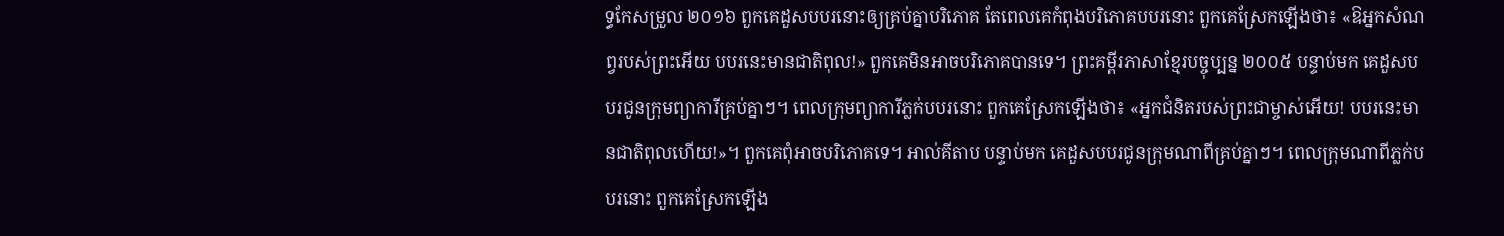ទ្ធកែសម្រួល ២០១៦ ពួកគេដួសបបរនោះឲ្យគ្រប់គ្នាបរិភោគ តែពេលគេកំពុងបរិភោគបបរនោះ ពួកគេស្រែកឡើងថា៖ «ឱអ្នកសំណព្វរបស់ព្រះអើយ បបរនេះមានជាតិពុល!» ពួកគេមិនអាចបរិភោគបានទេ។ ព្រះគម្ពីរភាសាខ្មែរបច្ចុប្បន្ន ២០០៥ បន្ទាប់មក គេដួសបបរជូនក្រុមព្យាការីគ្រប់គ្នាៗ។ ពេលក្រុមព្យាការីភ្លក់បបរនោះ ពួកគេស្រែកឡើងថា៖ «អ្នកជំនិតរបស់ព្រះជាម្ចាស់អើយ! បបរនេះមានជាតិពុលហើយ!»។ ពួកគេពុំអាចបរិភោគទេ។ អាល់គីតាប បន្ទាប់មក គេដួសបបរជូនក្រុមណាពីគ្រប់គ្នាៗ។ ពេលក្រុមណាពីភ្លក់បបរនោះ ពួកគេស្រែកឡើង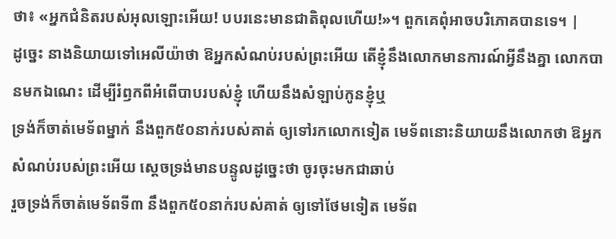ថា៖ «អ្នកជំនិតរបស់អុលឡោះអើយ! បបរនេះមានជាតិពុលហើយ!»។ ពួកគេពុំអាចបរិភោគបានទេ។ |
ដូច្នេះ នាងនិយាយទៅអេលីយ៉ាថា ឱអ្នកសំណប់របស់ព្រះអើយ តើខ្ញុំនឹងលោកមានការណ៍អ្វីនឹងគ្នា លោកបានមកឯណេះ ដើម្បីរំឭកពីអំពើបាបរបស់ខ្ញុំ ហើយនឹងសំឡាប់កូនខ្ញុំឬ
ទ្រង់ក៏ចាត់មេទ័ពម្នាក់ នឹងពួក៥០នាក់របស់គាត់ ឲ្យទៅរកលោកទៀត មេទ័ពនោះនិយាយនឹងលោកថា ឱអ្នកសំណប់របស់ព្រះអើយ ស្តេចទ្រង់មានបន្ទូលដូច្នេះថា ចូរចុះមកជាឆាប់
រួចទ្រង់ក៏ចាត់មេទ័ពទី៣ នឹងពួក៥០នាក់របស់គាត់ ឲ្យទៅថែមទៀត មេទ័ព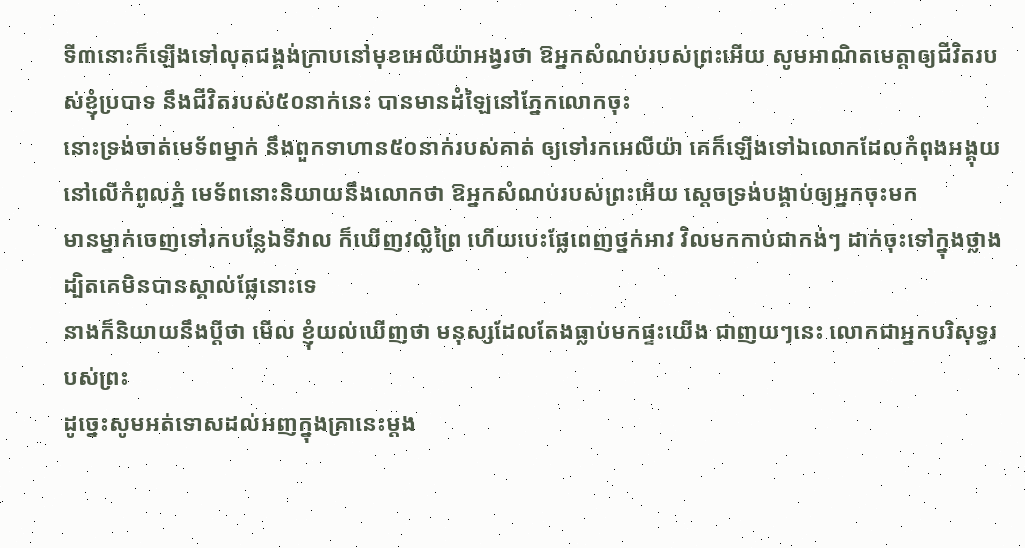ទី៣នោះក៏ឡើងទៅលុតជង្គង់ក្រាបនៅមុខអេលីយ៉ាអង្វរថា ឱអ្នកសំណប់របស់ព្រះអើយ សូមអាណិតមេត្តាឲ្យជីវិតរបស់ខ្ញុំប្របាទ នឹងជីវិតរបស់៥០នាក់នេះ បានមានដំឡៃនៅភ្នែកលោកចុះ
នោះទ្រង់ចាត់មេទ័ពម្នាក់ នឹងពួកទាហាន៥០នាក់របស់គាត់ ឲ្យទៅរកអេលីយ៉ា គេក៏ឡើងទៅឯលោកដែលកំពុងអង្គុយនៅលើកំពូលភ្នំ មេទ័ពនោះនិយាយនឹងលោកថា ឱអ្នកសំណប់របស់ព្រះអើយ ស្តេចទ្រង់បង្គាប់ឲ្យអ្នកចុះមក
មានម្នាក់ចេញទៅរកបន្លែឯទីវាល ក៏ឃើញវល្លិព្រៃ ហើយបេះផ្លែពេញថ្នក់អាវ វិលមកកាប់ជាកង់ៗ ដាក់ចុះទៅក្នុងថ្លាង ដ្បិតគេមិនបានស្គាល់ផ្លែនោះទេ
នាងក៏និយាយនឹងប្ដីថា មើល ខ្ញុំយល់ឃើញថា មនុស្សដែលតែងធ្លាប់មកផ្ទះយើង ជាញយៗនេះ លោកជាអ្នកបរិសុទ្ធរបស់ព្រះ
ដូច្នេះសូមអត់ទោសដល់អញក្នុងគ្រានេះម្តង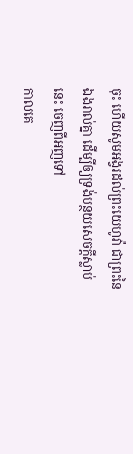ចុះ ហើយសូមអង្វរដល់ព្រះយេហូវ៉ា ជាព្រះនៃឯងរាល់គ្នា ដើម្បីឲ្យទ្រង់បន្ថយសេចក្ដីស្លាប់នេះ ចេញពីអញទៅ
កាលគេ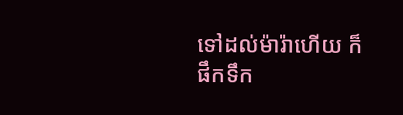ទៅដល់ម៉ារ៉ាហើយ ក៏ផឹកទឹក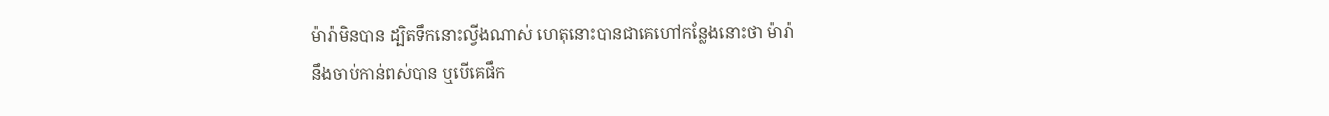ម៉ារ៉ាមិនបាន ដ្បិតទឹកនោះល្វីងណាស់ ហេតុនោះបានជាគេហៅកន្លែងនោះថា ម៉ារ៉ា
នឹងចាប់កាន់ពស់បាន ឬបើគេផឹក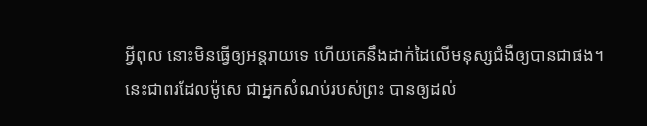អ្វីពុល នោះមិនធ្វើឲ្យអន្តរាយទេ ហើយគេនឹងដាក់ដៃលើមនុស្សជំងឺឲ្យបានជាផង។
នេះជាពរដែលម៉ូសេ ជាអ្នកសំណប់របស់ព្រះ បានឲ្យដល់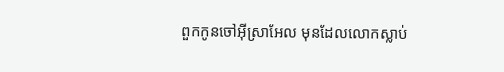ពួកកូនចៅអ៊ីស្រាអែល មុនដែលលោកស្លាប់